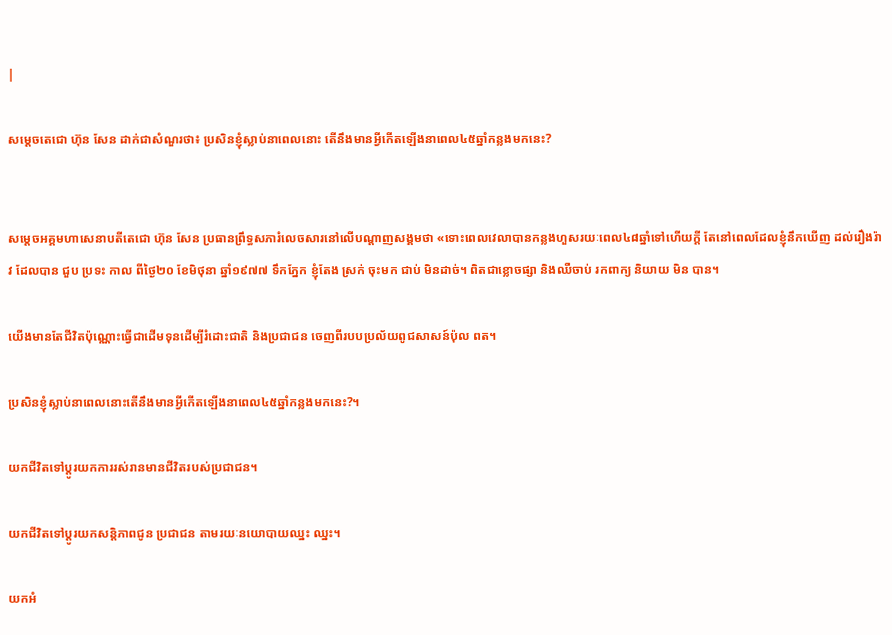|

សម្តេចតេជោ ហ៊ុន សែន ដាក់ជាសំណួរថា៖ ប្រសិនខ្ញុំស្លាប់នាពេលនោះ តើនឹងមានអ្វីកើតឡើងនាពេល៤៥ឆ្នាំកន្លងមកនេះ?


សម្តេចអគ្គមហាសេនាបតីតេជោ ហ៊ុន សែន ប្រធានព្រឹទ្ធសភារំលេចសារនៅលើបណ្ដាញសង្គមថា «ទោះពេលវេលាបានកន្លងហួសរយៈពេល៤៨ឆ្នាំទៅហើយក្តី តែនៅពេលដែលខ្ញុំនឹកឃើញ ដល់រឿងរ៉ាវ ដែលបាន ជួប ប្រទះ កាល ពីថ្ងៃ២០ ខែមិថុនា ឆ្នាំ១៩៧៧ ទឹកភ្នែក ខ្ញុំតែង ស្រក់ ចុះមក ជាប់ មិនដាច់។ ពិតជាខ្លោចផ្សា និងឈឺចាប់ រកពាក្យ និយាយ មិន បាន។

យើងមានតែជីវិតប៉ុណ្ណោះធ្វើជាដើមទុនដើម្បីរំដោះជាតិ និងប្រជាជន ចេញពីរបបប្រល័យពូជសាសន៍ប៉ុល ពត។

ប្រសិនខ្ញុំស្លាប់នាពេលនោះតើនឹងមានអ្វីកើតឡើងនាពេល៤៥ឆ្នាំកន្លងមកនេះ?។

យកជីវិតទៅប្តូរយកការរស់រានមានជីវិតរបស់ប្រជាជន។

យកជីវិតទៅប្តូរយកសន្តិភាពជូន ប្រជាជន តាមរយៈនយោបាយឈ្នះ ឈ្នះ។

យកអំ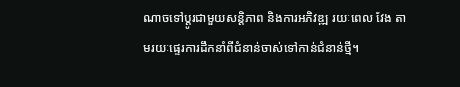ណាចទៅប្តូរជាមួយសន្តិភាព និងការអភិវឌ្ឍ រយៈពេល វែង តាមរយៈផ្ទេរការដឹកនាំពីជំនាន់ចាស់ទៅកាន់ជំនាន់ថ្មី។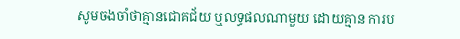សូមចងចាំថាគ្មានជោគជ័យ ឬលទ្ធផលណាមួយ ដោយគ្មាន ការប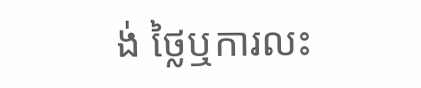ង់ ថ្លៃឬការលះ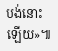បង់នោះឡើយ»៕